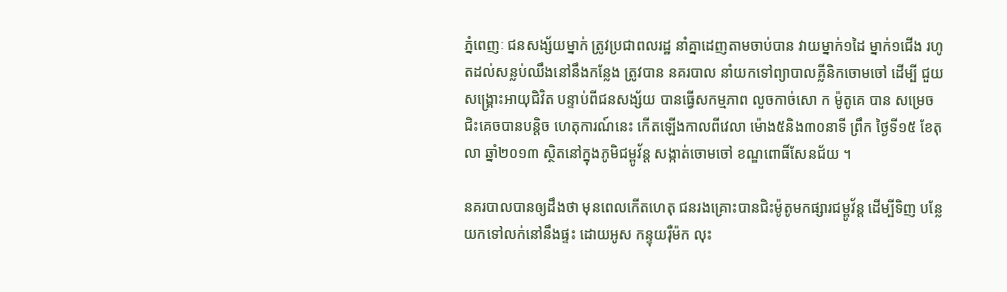ភ្នំពេញៈ ជនសង្ស័យម្នាក់ ត្រូវប្រជាពលរដ្ឋ នាំគ្នាដេញតាមចាប់បាន វាយម្នាក់១ដៃ ម្នាក់១ជើង រហូតដល់សន្លប់ឈឹងនៅនឹងកន្លែង ត្រូវបាន នគរបាល នាំយកទៅព្យាបាលគ្លីនិកចោមចៅ ដើម្បី ជួយសង្គ្រោះអាយុជិវិត បន្ទាប់ពីជនសង្ស័យ បានធ្វើសកម្មភាព លួចកាច់សោ ក ម៉ូតូគេ បាន សម្រេចជិះគេចបានបន្តិច ហេតុការណ៍នេះ កើតឡើងកាលពីវេលា ម៉ោង៥និង៣០នាទី ព្រឹក ថ្ងៃទី១៥ ខែតុលា ឆ្នាំ២០១៣ ស្ថិតនៅក្នុងភូមិជម្ពូវ័ន្ត សង្កាត់ចោមចៅ ខណ្ឌពោធិ៍សែនជ័យ ។

នគរបាលបានឲ្យដឹងថា មុនពេលកើតហេតុ ជនរងគ្រោះបានជិះម៉ូតូមកផ្សារជម្ពូវ័ន្ត ដើម្បីទិញ បន្លែ យកទៅលក់នៅនឹងផ្ទះ ដោយអូស កន្ទុយរ៉ឺម៉ក លុះ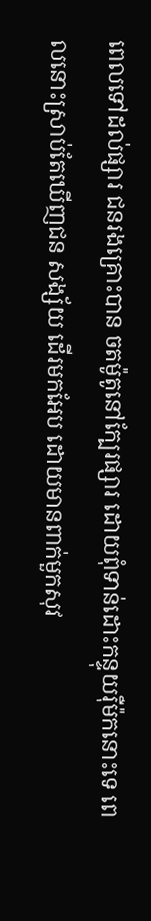ពេលទៅដល់ផ្សារ ជនរងគ្រោះបាន ចតម៉ូតូនៅក្បែរផ្សារ ដោយពុំទាន់ដោះកន្ទុយរ៉ឺម៉កនោះទេ ពេលនោះស្រាប់តែឃើញជន សង្ស័យ ដើរមកអែប ដោយមានពាក់មួកសុវ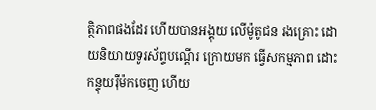ត្ថិភាពផងដែរ ហើយបានអង្គុយ លើម៉ូតូជន រងគ្រោះ ដោយនិយាយទូរស័ព្ទបណ្តើរ ក្រោយមក ធ្វើសកម្មភាព ដោះកន្ទុយរ៉ឺម៉កចេញ ហើយ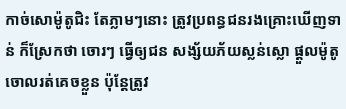កាច់សោម៉ូតូជិះ តែភ្លាមៗនោះ ត្រូវប្រពន្ធជនរងគ្រោះឃើញទាន់ ក៏ស្រែកថា ចោរៗ ធ្វើឲ្យជន សង្ស័យភ័យស្លន់ស្លោ ផ្តួលម៉ូតូចោលរត់គេចខ្លួន ប៉ុន្តែត្រូវ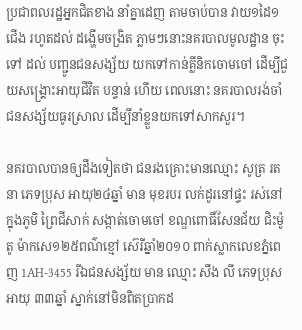ប្រជាពលរដ្ឋអ្នកជិតខាង នាំគ្នាដេញ តាមចាប់បាន វាយ១ដៃ១ជើង រហូតដល់ ដង្ហើមចង្រិត ភ្លាមៗនោះនគរបាលមូលដ្ឋាន ចុះទៅ ដល់ បញ្ជូនជនសង្ស័យ យកទៅកាន់គ្លីនិកចោមចៅ ដើម្បីជួយសង្គ្រោះអាយុជីវិត បន្ទាន់ ហើយ ពេលនោះ នគរបាលរង់ចាំជនសង្ស័យធូរស្រាល ដើម្បីនាំខ្លួនយកទៅសាកសួរ។

នគរបាលបានឲ្យដឹងទៀតថា ជនរងគ្រោះមានឈ្មោះ សូត្រ រតនា ភេទប្រុស អាយុ២៤ឆ្នាំ មាន មុខរបរ លក់ដូរនៅផ្ទះ រស់នៅក្នុងភូមិ ព្រៃជីសាក់ សង្កាត់ចោមចៅ ខណ្ឌពោធិ៍សែនជ័យ ជិះម៉ូតូ ម៉ាកសេ១២៥ពណ៌ខ្មៅ ស៊េរីឆ្នាំ២០១០ ពាក់ស្លាកលេខភ្នំពេញ 1AH-3455 រីឯជនសង្ស័យ មាន ឈ្មោះ សឹង លី ភេទប្រុស អាយុ ៣៣ឆ្នាំ ស្នាក់នៅមិនពិតប្រាកដ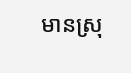មានស្រុ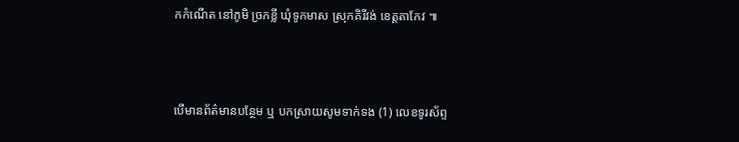កកំណើត នៅភូមិ ច្រកខ្លី ឃុំទូកមាស ស្រុកគិរីវង់ ខេត្តតាកែវ ៕



បើមានព័ត៌មានបន្ថែម ឬ បកស្រាយសូមទាក់ទង (1) លេខទូរស័ព្ទ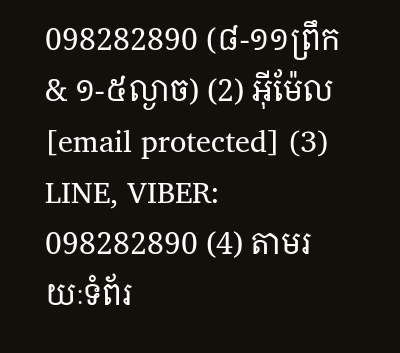098282890 (៨-១១ព្រឹក & ១-៥ល្ងាច) (2) អ៊ីម៉ែល [email protected] (3) LINE, VIBER: 098282890 (4) តាមរយៈទំព័រ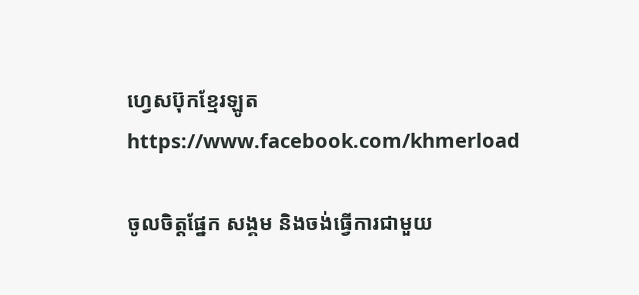ហ្វេសប៊ុកខ្មែរឡូត https://www.facebook.com/khmerload

ចូលចិត្តផ្នែក សង្គម និងចង់ធ្វើការជាមួយ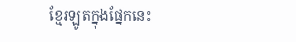ខ្មែរឡូតក្នុងផ្នែកនេះ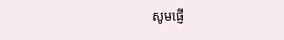សូមផ្ញើ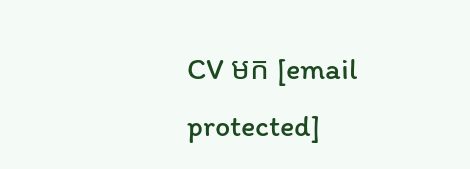CV មក [email protected]